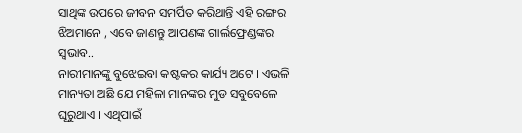ସାଥିଙ୍କ ଉପରେ ଜୀବନ ସମର୍ପିତ କରିଥାନ୍ତି ଏହି ରଙ୍ଗର ଝିଅମାନେ , ଏବେ ଜାଣନ୍ତୁ ଆପଣଙ୍କ ଗାର୍ଲଫ୍ରେଣ୍ଡଙ୍କର ସ୍ଵଭାବ..
ନାରୀମାନଙ୍କୁ ବୁଝେଇବା କଷ୍ଟକର କାର୍ଯ୍ୟ ଅଟେ । ଏଭଳି ମାନ୍ୟତା ଅଛି ଯେ ମହିଳା ମାନଙ୍କର ମୁଡ ସବୁବେଳେ ଘୂରୁଥାଏ । ଏଥିପାଇଁ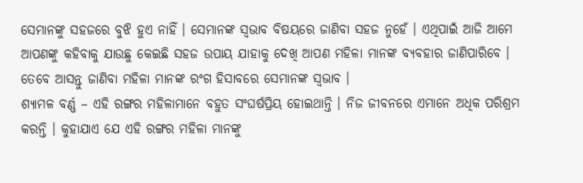ସେମାନଙ୍କୁ ସହଜରେ ବୁଝି ହୁଏ ନାହିଁ । ସେମାନଙ୍କ ସ୍ଵଭାବ ବିଷୟରେ ଜାଣିବା ସହଜ ନୁହେଁ । ଏଥିପାଇଁ ଆଜି ଆମେ ଆପଣଙ୍କୁ କହିବାକୁ ଯାଉଛୁ କେଇଛି ସହଜ ଉପାୟ ଯାହାକୁ ଦେଖି ଆପଣ ମହିଳା ମାନଙ୍କ ବ୍ୟବହାର ଜାଣିପାରିବେ । ତେବେ ଆସନ୍ତୁ ଜାଣିବା ମହିଳା ମାନଙ୍କ ରଂଗ ହିସାବରେ ସେମାନଙ୍କ ସ୍ଵଭାବ ।
ଶ୍ୟାମଳ ବର୍ଣ୍ଣ – ଏହି ରଙ୍ଗର ମହିଳାମାନେ ବହୁତ ସଂଘର୍ଷପ୍ରିୟ ହୋଇଥାନ୍ତି । ନିଜ ଜୀବନରେ ଏମାନେ ଅଧିକ ପରିଶ୍ରମ କରନ୍ତି । କୁହାଯାଏ ଯେ ଏହି ରଙ୍ଗର ମହିଳା ମାନଙ୍କୁ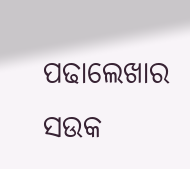ପଢାଲେଖାର ସଉକ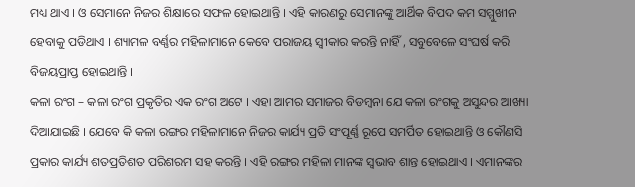ମଧ୍ୟ ଥାଏ । ଓ ସେମାନେ ନିଜର ଶିକ୍ଷାରେ ସଫଳ ହୋଇଥାନ୍ତି । ଏହି କାରଣରୁ ସେମାନଙ୍କୁ ଆର୍ଥିକ ବିପଦ କମ ସମ୍ମୁଖୀନ ହେବାକୁ ପଡିଥାଏ । ଶ୍ୟାମଳ ବର୍ଣ୍ଣର ମହିଳାମାନେ କେବେ ପରାଜୟ ସ୍ଵୀକାର କରନ୍ତି ନାହିଁ , ସବୁବେଳେ ସଂଘର୍ଷ କରି ବିଜୟପ୍ରାପ୍ତ ହୋଇଥାନ୍ତି ।
କଳା ରଂଗ – କଳା ରଂଗ ପ୍ରକୃତିର ଏକ ରଂଗ ଅଟେ । ଏହା ଆମର ସମାଜର ବିଡମ୍ବନା ଯେ କଳା ରଂଗକୁ ଅସୁନ୍ଦର ଆଖ୍ୟା ଦିଆଯାଇଛି । ଯେବେ କି କଳା ରଙ୍ଗର ମହିଳାମାନେ ନିଜର କାର୍ଯ୍ୟ ପ୍ରତି ସଂପୂର୍ଣ୍ଣ ରୂପେ ସମର୍ପିତ ହୋଇଥାନ୍ତି ଓ କୌଣସି ପ୍ରକାର କାର୍ଯ୍ୟ ଶତପ୍ରତିଶତ ପରିଶରମ ସହ କରନ୍ତି । ଏହି ରଙ୍ଗର ମହିଳା ମାନଙ୍କ ସ୍ଵଭାବ ଶାନ୍ତ ହୋଇଥାଏ । ଏମାନଙ୍କର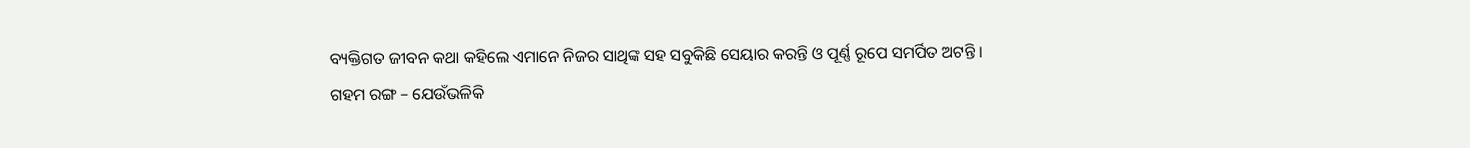ବ୍ୟକ୍ତିଗତ ଜୀବନ କଥା କହିଲେ ଏମାନେ ନିଜର ସାଥିଙ୍କ ସହ ସବୁକିଛି ସେୟାର କରନ୍ତି ଓ ପୂର୍ଣ୍ଣ ରୂପେ ସମର୍ପିତ ଅଟନ୍ତି ।
ଗହମ ରଙ୍ଗ – ଯେଉଁଭଳିକି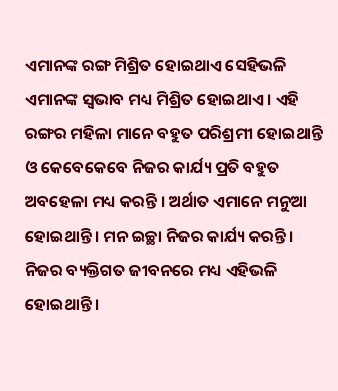ଏମାନଙ୍କ ରଙ୍ଗ ମିଶ୍ରିତ ହୋଇଥାଏ ସେହିଭଳି ଏମାନଙ୍କ ସ୍ଵଭାବ ମଧ୍ୟ ମିଶ୍ରିତ ହୋଇଥାଏ । ଏହି ରଙ୍ଗର ମହିଳା ମାନେ ବହୁତ ପରିଶ୍ରମୀ ହୋଇଥାନ୍ତି ଓ କେବେକେବେ ନିଜର କାର୍ଯ୍ୟ ପ୍ରତି ବହୁତ ଅବହେଳା ମଧ୍ୟ କରନ୍ତି । ଅର୍ଥାତ ଏମାନେ ମନୁଆ ହୋଇଥାନ୍ତି । ମନ ଇଚ୍ଛା ନିଜର କାର୍ଯ୍ୟ କରନ୍ତି । ନିଜର ବ୍ୟକ୍ତିଗତ ଜୀବନରେ ମଧ୍ୟ ଏହିଭଳି ହୋଇଥାନ୍ତି ।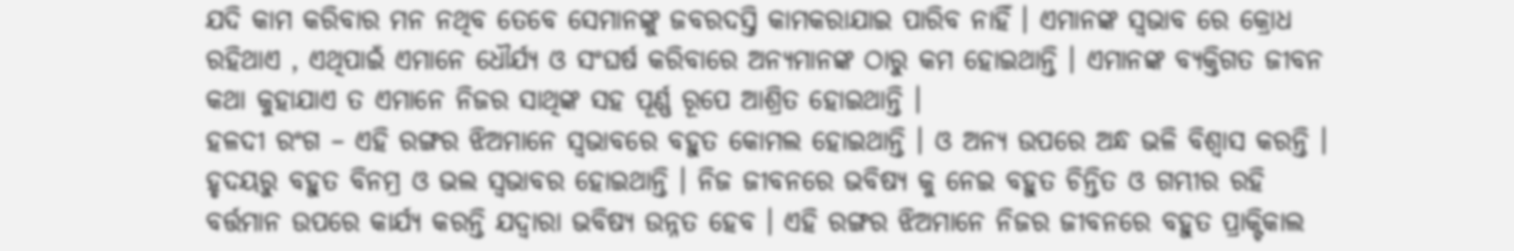ଯଦି କାମ କରିବାର ମନ ନଥିବ ତେବେ ସେମାନଙ୍କୁ ଜବରଦସ୍ତି କାମକରାଯାଇ ପାରିବ ନାହିଁ । ଏମାନଙ୍କ ସ୍ଵଭାବ ରେ କ୍ରୋଧ ରହିଥାଏ , ଏଥିପାଇଁ ଏମାନେ ଧୌର୍ଯ୍ୟ ଓ ସଂଘର୍ଷ କରିବାରେ ଅନ୍ୟମାନଙ୍କ ଠାରୁ କମ ହୋଇଥାନ୍ତି । ଏମାନଙ୍କ ବ୍ୟକ୍ତିଗତ ଜୀବନ କଥା କୁହାଯାଏ ତ ଏମାନେ ନିଜର ସାଥିଙ୍କ ସହ ପୂର୍ଣ୍ଣ ରୂପେ ଆଶ୍ରିତ ହୋଇଥାନ୍ତି ।
ହଳଦୀ ରଂଗ – ଏହି ରଙ୍ଗର ଝିଅମାନେ ସ୍ବଭାବରେ ବହୁତ କୋମଲ ହୋଇଥାନ୍ତି । ଓ ଅନ୍ୟ ଉପରେ ଅନ୍ଧ ଭଳି ବିଶ୍ଵାସ କରନ୍ତି । ହୃଦୟରୁ ବହୁତ ବିନମ୍ର ଓ ଭଲ ସ୍ଵଭାବର ହୋଇଥାନ୍ତି । ନିଜ ଜୀବନରେ ଭବିଷ୍ୟ କୁ ନେଇ ବହୁତ ଚିନ୍ତିତ ଓ ଗମ୍ଭୀର ରହି ବର୍ତ୍ତମାନ ଉପରେ କାର୍ଯ୍ୟ କରନ୍ତି ଯଦ୍ୱାରା ଭବିଷ୍ୟ ଉନ୍ନତ ହେବ । ଏହି ରଙ୍ଗର ଝିଅମାନେ ନିଜର ଜୀବନରେ ବହୁତ ପ୍ରାକ୍ଟିକାଲ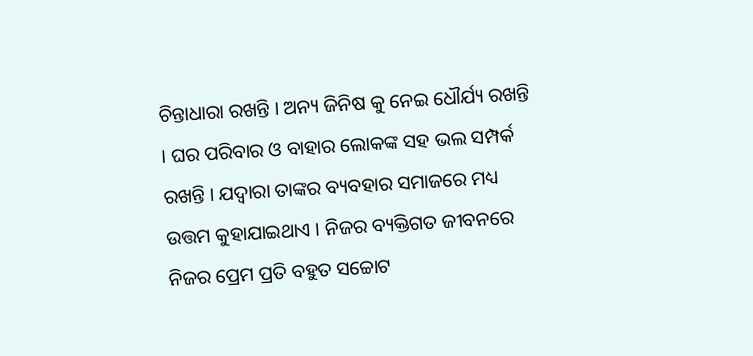ଚିନ୍ତାଧାରା ରଖନ୍ତି । ଅନ୍ୟ ଜିନିଷ କୁ ନେଇ ଧୌର୍ଯ୍ୟ ରଖନ୍ତି । ଘର ପରିବାର ଓ ବାହାର ଲୋକଙ୍କ ସହ ଭଲ ସମ୍ପର୍କ ରଖନ୍ତି । ଯଦ୍ୱାରା ତାଙ୍କର ବ୍ୟବହାର ସମାଜରେ ମଧ୍ୟ ଉତ୍ତମ କୁହାଯାଇଥାଏ । ନିଜର ବ୍ୟକ୍ତିଗତ ଜୀବନରେ ନିଜର ପ୍ରେମ ପ୍ରତି ବହୁତ ସଚ୍ଚୋଟ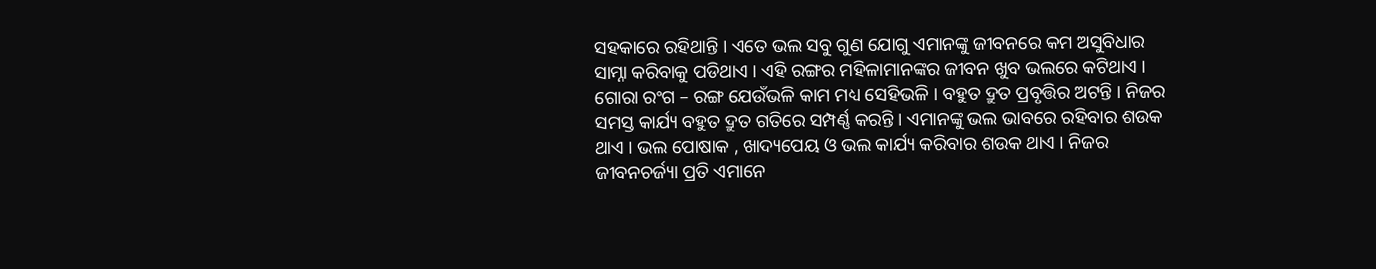ସହକାରେ ରହିଥାନ୍ତି । ଏତେ ଭଲ ସବୁ ଗୁଣ ଯୋଗୁ ଏମାନଙ୍କୁ ଜୀବନରେ କମ ଅସୁବିଧାର ସାମ୍ନା କରିବାକୁ ପଡିଥାଏ । ଏହି ରଙ୍ଗର ମହିଳାମାନଙ୍କର ଜୀବନ ଖୁବ ଭଲରେ କଟିଥାଏ ।
ଗୋରା ରଂଗ – ରଙ୍ଗ ଯେଉଁଭଳି କାମ ମଧ୍ୟ ସେହିଭଳି । ବହୁତ ଦ୍ରୁତ ପ୍ରବୃତ୍ତିର ଅଟନ୍ତି । ନିଜର ସମସ୍ତ କାର୍ଯ୍ୟ ବହୁତ ଦ୍ରୁତ ଗତିରେ ସମ୍ପର୍ଣ୍ଣ କରନ୍ତି । ଏମାନଙ୍କୁ ଭଲ ଭାବରେ ରହିବାର ଶଉକ ଥାଏ । ଭଲ ପୋଷାକ , ଖାଦ୍ୟପେୟ ଓ ଭଲ କାର୍ଯ୍ୟ କରିବାର ଶଉକ ଥାଏ । ନିଜର ଜୀବନଚର୍ଜ୍ୟା ପ୍ରତି ଏମାନେ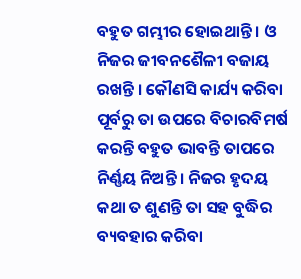ବହୁତ ଗମ୍ଭୀର ହୋଇଥାନ୍ତି । ଓ ନିଜର ଜୀବନଶୈଳୀ ବଜାୟ ରଖନ୍ତି । କୌଣସି କାର୍ଯ୍ୟ କରିବା ପୂର୍ବରୁ ତା ଉପରେ ବିଚାରବିମର୍ଷ କରନ୍ତି ବହୁତ ଭାବନ୍ତି ତାପରେ ନିର୍ଣ୍ଣୟ ନିଅନ୍ତି । ନିଜର ହୃଦୟ କଥା ତ ଶୁଣନ୍ତି ତା ସହ ବୁଦ୍ଧିର ବ୍ୟବହାର କରିବା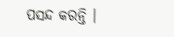ପସନ୍ଦ କରନ୍ତି ।